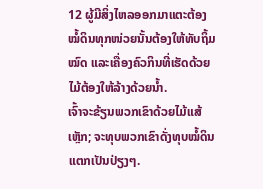12 ຜູ້ມີສິ່ງໄຫລອອກມາແຕະຕ້ອງໝໍ້ດິນທຸກໜ່ວຍນັ້ນຕ້ອງໃຫ້ທັບຖິ້ມໝົດ ແລະເຄື່ອງຄົວກິນທີ່ເຮັດດ້ວຍໄມ້ຕ້ອງໃຫ້ລ້າງດ້ວຍນໍ້າ.
ເຈົ້າຈະຂ້ຽນພວກເຂົາດ້ວຍໄມ້ແສ້ເຫຼັກ; ຈະທຸບພວກເຂົາດັ່ງທຸບໝໍ້ດິນແຕກເປັນປ່ຽງໆ.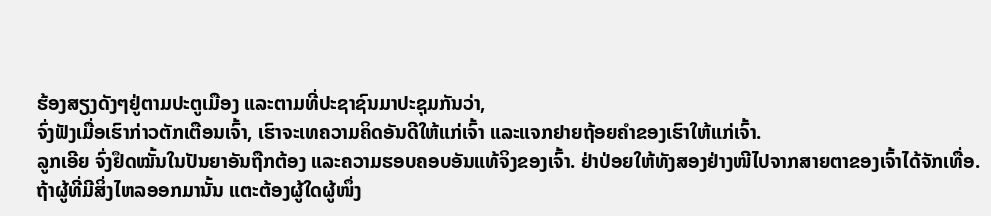ຮ້ອງສຽງດັງໆຢູ່ຕາມປະຕູເມືອງ ແລະຕາມທີ່ປະຊາຊົນມາປະຊຸມກັນວ່າ,
ຈົ່ງຟັງເມື່ອເຮົາກ່າວຕັກເຕືອນເຈົ້າ, ເຮົາຈະເທຄວາມຄິດອັນດີໃຫ້ແກ່ເຈົ້າ ແລະແຈກຢາຍຖ້ອຍຄຳຂອງເຮົາໃຫ້ແກ່ເຈົ້າ.
ລູກເອີຍ ຈົ່ງຢຶດໝັ້ນໃນປັນຍາອັນຖືກຕ້ອງ ແລະຄວາມຮອບຄອບອັນແທ້ຈິງຂອງເຈົ້າ. ຢ່າປ່ອຍໃຫ້ທັງສອງຢ່າງໜີໄປຈາກສາຍຕາຂອງເຈົ້າໄດ້ຈັກເທື່ອ.
ຖ້າຜູ້ທີ່ມີສິ່ງໄຫລອອກມານັ້ນ ແຕະຕ້ອງຜູ້ໃດຜູ້ໜຶ່ງ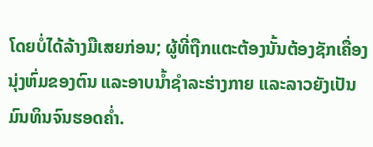ໂດຍບໍ່ໄດ້ລ້າງມືເສຍກ່ອນ; ຜູ້ທີ່ຖືກແຕະຕ້ອງນັ້ນຕ້ອງຊັກເຄື່ອງນຸ່ງຫົ່ມຂອງຕົນ ແລະອາບນໍ້າຊຳລະຮ່າງກາຍ ແລະລາວຍັງເປັນມົນທິນຈົນຮອດຄໍ່າ.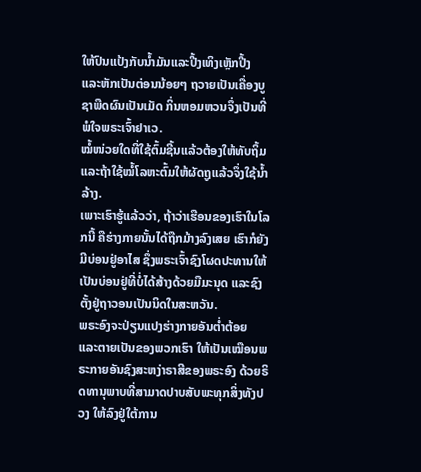ໃຫ້ປົນແປ້ງກັບນໍ້າມັນແລະປີ້ງເທິງເຫຼັກປີ້ງ ແລະຫັກເປັນຕ່ອນນ້ອຍໆ ຖວາຍເປັນເຄື່ອງບູຊາພືດຜົນເປັນເມັດ ກິ່ນຫອມຫວນຈຶ່ງເປັນທີ່ພໍໃຈພຣະເຈົ້າຢາເວ.
ໝໍ້ໜ່ວຍໃດທີ່ໃຊ້ຕົ້ມຊີ້ນແລ້ວຕ້ອງໃຫ້ທັບຖິ້ມ ແລະຖ້າໃຊ້ໝໍ້ໂລຫະຕົ້ມໃຫ້ຜັດຖູແລ້ວຈຶ່ງໃຊ້ນໍ້າລ້າງ.
ເພາະເຮົາຮູ້ແລ້ວວ່າ, ຖ້າວ່າເຮືອນຂອງເຮົາໃນໂລກນີ້ ຄືຮ່າງກາຍນັ້ນໄດ້ຖືກມ້າງລົງເສຍ ເຮົາກໍຍັງມີບ່ອນຢູ່ອາໄສ ຊຶ່ງພຣະເຈົ້າຊົງໂຜດປະທານໃຫ້ເປັນບ່ອນຢູ່ທີ່ບໍ່ໄດ້ສ້າງດ້ວຍມືມະນຸດ ແລະຊົງຕັ້ງຢູ່ຖາວອນເປັນນິດໃນສະຫວັນ.
ພຣະອົງຈະປ່ຽນແປງຮ່າງກາຍອັນຕໍ່າຕ້ອຍ ແລະຕາຍເປັນຂອງພວກເຮົາ ໃຫ້ເປັນເໝືອນພຣະກາຍອັນຊົງສະຫງ່າຣາສີຂອງພຣະອົງ ດ້ວຍຣິດທານຸພາບທີ່ສາມາດປາບສັບພະທຸກສິ່ງທັງປວງ ໃຫ້ລົງຢູ່ໃຕ້ການ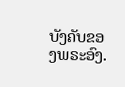ບັງຄັບຂອງພຣະອົງ.